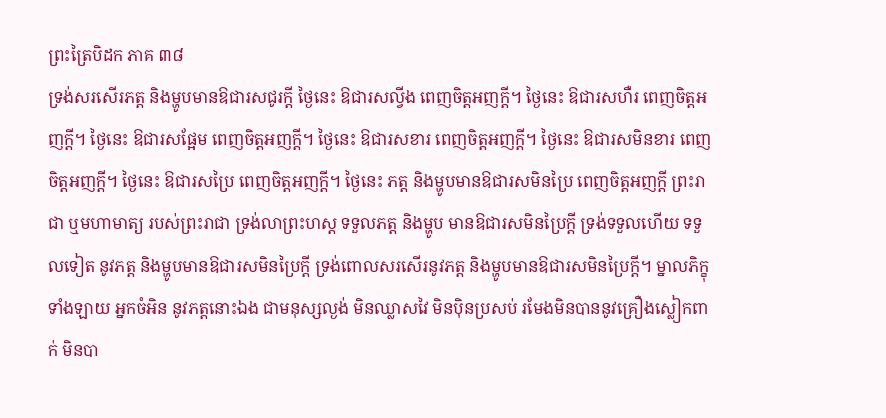ព្រះត្រៃបិដក ភាគ ៣៨
ទ្រង់សរសើរភត្ត និងម្ហូបមានឱជារសជូរក្តី ថ្ងៃនេះ ឱជារសល្វីង ពេញចិត្តអញក្តី។ ថ្ងៃនេះ ឱជារសហឺរ ពេញចិត្តអញក្តី។ ថ្ងៃនេះ ឱជារសផ្អែម ពេញចិត្តអញក្តី។ ថ្ងៃនេះ ឱជារសខារ ពេញចិត្តអញក្តី។ ថ្ងៃនេះ ឱជារសមិនខារ ពេញចិត្តអញក្តី។ ថ្ងៃនេះ ឱជារសប្រៃ ពេញចិត្តអញក្តី។ ថ្ងៃនេះ ភត្ត និងម្ហូបមានឱជារសមិនប្រៃ ពេញចិត្តអញក្តី ព្រះរាជា ឬមហាមាត្យ របស់ព្រះរាជា ទ្រង់លាព្រះហស្ត ទទួលភត្ត និងម្ហូប មានឱជារសមិនប្រៃក្តី ទ្រង់ទទួលហើយ ទទួលទៀត នូវភត្ត និងម្ហូបមានឱជារសមិនប្រៃក្តី ទ្រង់ពោលសរសើរនូវភត្ត និងម្ហូបមានឱជារសមិនប្រៃក្តី។ ម្នាលភិក្ខុទាំងឡាយ អ្នកចំអិន នូវភត្តនោះឯង ជាមនុស្សល្ងង់ មិនឈ្លាសវៃ មិនប៉ិនប្រសប់ រមែងមិនបាននូវគ្រឿងស្លៀកពាក់ មិនបា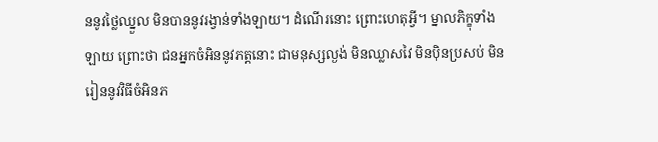ននូវថ្លៃឈ្នួល មិនបាននូវរង្វាន់ទាំងឡាយ។ ដំណើរនោះ ព្រោះហេតុអ្វី។ ម្នាលភិក្ខុទាំងឡាយ ព្រោះថា ជនអ្នកចំអិននូវភត្តនោះ ជាមនុស្សល្ងង់ មិនឈ្លាសវៃ មិនប៉ិនប្រសប់ មិនរៀននូវវិធីចំអិនភ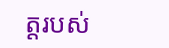ត្តរបស់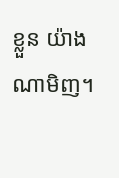ខ្លួន យ៉ាងណាមិញ។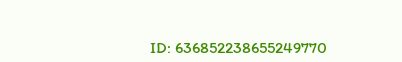ID: 636852238655249770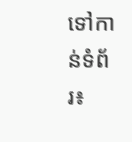ទៅកាន់ទំព័រ៖